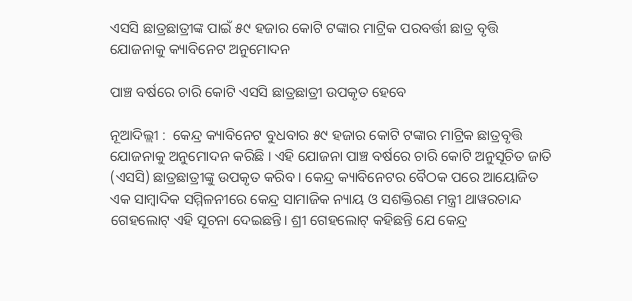ଏସସି ଛାତ୍ରଛାତ୍ରୀଙ୍କ ପାଇଁ ୫୯ ହଜାର କୋଟି ଟଙ୍କାର ମାଟ୍ରିକ ପରବର୍ତ୍ତୀ ଛାତ୍ର ବୃତ୍ତି ଯୋଜନାକୁ କ୍ୟାବିନେଟ ଅନୁମୋଦନ

ପାଞ୍ଚ ବର୍ଷରେ ଚାରି କୋଟି ଏସସି ଛାତ୍ରଛାତ୍ରୀ ଉପକୃତ ହେବେ

ନୂଆଦିଲ୍ଲୀ :  କେନ୍ଦ୍ର କ୍ୟାବିନେଟ ବୁଧବାର ୫୯ ହଜାର କୋଟି ଟଙ୍କାର ମାଟ୍ରିକ ଛାତ୍ରବୃତ୍ତି ଯୋଜନାକୁ ଅନୁମୋଦନ କରିଛି । ଏହି ଯୋଜନା ପାଞ୍ଚ ବର୍ଷରେ ଚାରି କୋଟି ଅନୁସୂଚିତ ଜାତି (ଏସସି) ଛାତ୍ରଛାତ୍ରୀଙ୍କୁ ଉପକୃତ କରିବ । କେନ୍ଦ୍ର କ୍ୟାବିନେଟର ବୈଠକ ପରେ ଆୟୋଜିତ ଏକ ସାମ୍ବାଦିକ ସମ୍ମିଳନୀରେ କେନ୍ଦ୍ର ସାମାଜିକ ନ୍ୟାୟ ଓ ସଶକ୍ତିରଣ ମନ୍ତ୍ରୀ ଥାୱରଚାନ୍ଦ ଗେହଲୋଟ୍ ଏହି ସୂଚନା ଦେଇଛନ୍ତି। ଶ୍ରୀ ଗେହଲୋଟ୍ କହିଛନ୍ତି ଯେ କେନ୍ଦ୍ର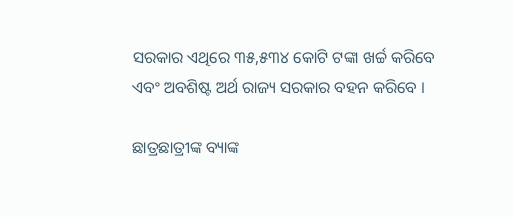ସରକାର ଏଥିରେ ୩୫,୫୩୪ କୋଟି ଟଙ୍କା ଖର୍ଚ୍ଚ କରିବେ ଏବଂ ଅବଶିଷ୍ଟ ଅର୍ଥ ରାଜ୍ୟ ସରକାର ବହନ କରିବେ ।

ଛାତ୍ରଛାତ୍ରୀଙ୍କ ବ୍ୟାଙ୍କ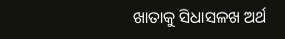ଖାତାକୁ ସିଧାସଳଖ ଅର୍ଥ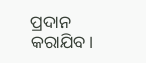ପ୍ରଦାନ କରାଯିବ।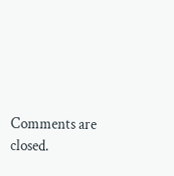Comments are closed.